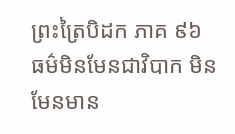ព្រះត្រៃបិដក ភាគ ៩៦
ធម៌មិនមែនជាវិបាក មិនមែនមាន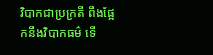វិបាកជាប្រក្រតី ពឹងផ្អែកនឹងវិបាកធម៌ ទើ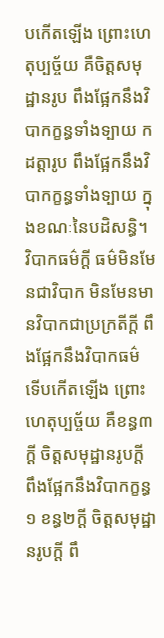បកើតឡើង ព្រោះហេតុប្បច្ច័យ គឺចិត្តសមុដ្ឋានរូប ពឹងផ្អែកនឹងវិបាកក្ខន្ធទាំងទ្បាយ កដត្តារូប ពឹងផ្អែកនឹងវិបាកក្ខន្ធទាំងទ្បាយ ក្នុងខណៈនៃបដិសន្ធិ។ វិបាកធម៌ក្តី ធម៌មិនមែនជាវិបាក មិនមែនមានវិបាកជាប្រក្រតីក្តី ពឹងផ្អែកនឹងវិបាកធម៌ ទើបកើតឡើង ព្រោះហេតុប្បច្ច័យ គឺខន្ធ៣ក្តី ចិត្តសមុដ្ឋានរូបក្តី ពឹងផ្អែកនឹងវិបាកក្ខន្ធ១ ខន្ធ២ក្តី ចិត្តសមុដ្ឋានរូបក្តី ពឹ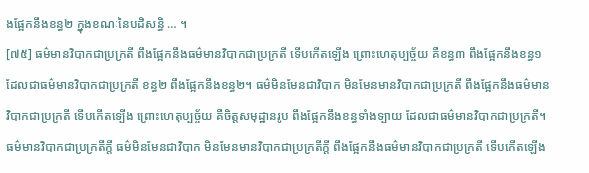ងផ្អែកនឹងខន្ធ២ ក្នុងខណៈនៃបដិសន្ធិ … ។
[៧៥] ធម៌មានវិបាកជាប្រក្រតី ពឹងផ្អែកនឹងធម៌មានវិបាកជាប្រក្រតី ទើបកើតឡើង ព្រោះហេតុប្បច្ច័យ គឺខន្ធ៣ ពឹងផ្អែកនឹងខន្ធ១ ដែលជាធម៌មានវិបាកជាប្រក្រតី ខន្ធ២ ពឹងផ្អែកនឹងខន្ធ២។ ធម៌មិនមែនជាវិបាក មិនមែនមានវិបាកជាប្រក្រតី ពឹងផ្អែកនឹងធម៌មានវិបាកជាប្រក្រតី ទើបកើតទ្បើង ព្រោះហេតុប្បច្ច័យ គឺចិត្តសមុដ្ឋានរូប ពឹងផ្អែកនឹងខន្ធទាំងទ្បាយ ដែលជាធម៌មានវិបាកជាប្រក្រតី។ ធម៌មានវិបាកជាប្រក្រតីក្តី ធម៌មិនមែនជាវិបាក មិនមែនមានវិបាកជាប្រក្រតីក្តី ពឹងផ្អែកនឹងធម៌មានវិបាកជាប្រក្រតី ទើបកើតឡើង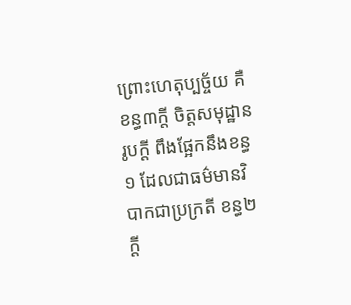ព្រោះហេតុប្បច្ច័យ គឺខន្ធ៣ក្តី ចិត្តសមុដ្ឋានរូបក្តី ពឹងផ្អែកនឹងខន្ធ១ ដែលជាធម៌មានវិបាកជាប្រក្រតី ខន្ធ២ក្តី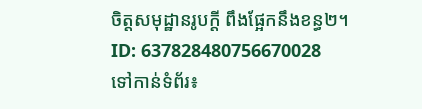ចិត្តសមុដ្ឋានរូបក្តី ពឹងផ្អែកនឹងខន្ធ២។
ID: 637828480756670028
ទៅកាន់ទំព័រ៖